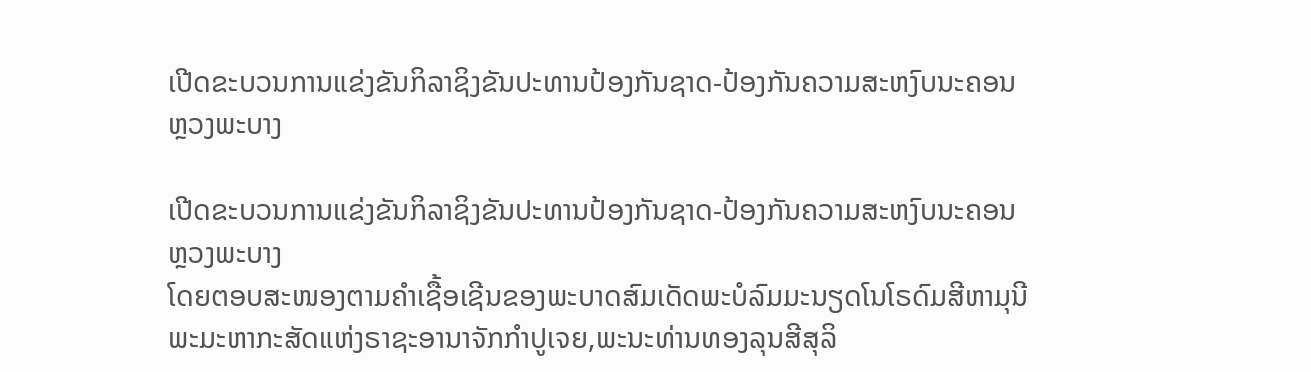ເປີດຂະບວນການແຂ່ງຂັນກິລາຊິງຂັນປະທານປ້ອງກັນຊາດ-ປ້ອງກັນຄວາມສະຫງົບນະຄອນ ຫຼວງພະບາງ

ເປີດຂະບວນການແຂ່ງຂັນກິລາຊິງຂັນປະທານປ້ອງກັນຊາດ-ປ້ອງກັນຄວາມສະຫງົບນະຄອນ ຫຼວງພະບາງ
ໂດຍຕອບສະໜອງຕາມຄໍາເຊື້ອເຊີນຂອງພະບາດສົມເດັດພະບໍລົມມະນຽດໂນໂຣດົມສີຫາມຸນີພະມະຫາກະສັດແຫ່ງຣາຊະອານາຈັກກໍາປູເຈຍ,ພະນະທ່ານທອງລຸນສີສຸລິ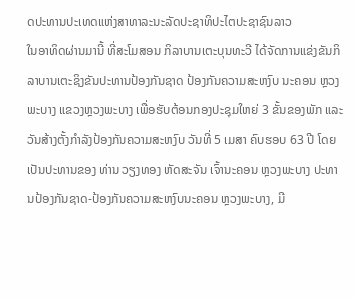ດປະທານປະເທດແຫ່ງສາທາລະນະລັດປະຊາທິປະໄຕປະຊາຊົນລາວ
ໃນອາທິດຜ່ານມານີ້ ທີ່ສະໂມສອນ ກິລາບານເຕະບຸນທະວີ ໄດ້ຈັດການແຂ່ງຂັນກິລາບານເຕະຊິງຂັນປະທານປ້ອງກັນຊາດ ປ້ອງກັນຄວາມສະຫງົບ ນະຄອນ ຫຼວງພະບາງ ແຂວງຫຼວງພະບາງ ເພື່ອຮັບຕ້ອນກອງປະຊຸມໃຫຍ່ 3 ຂັ້ນຂອງພັກ ແລະ ວັນສ້າງຕັ້ງກໍາລັງປ້ອງກັນຄວາມສະຫງົບ ວັນທີ່ 5 ເມສາ ຄົບຮອບ 63 ປີ ໂດຍເປັນປະທານຂອງ ທ່ານ ວຽງທອງ ຫັດສະຈັນ ເຈົ້ານະຄອນ ຫຼວງພະບາງ ປະທານປ້ອງກັນຊາດ-ປ້ອງກັນຄວາມສະຫງົບນະຄອນ ຫຼວງພະບາງ, ມີ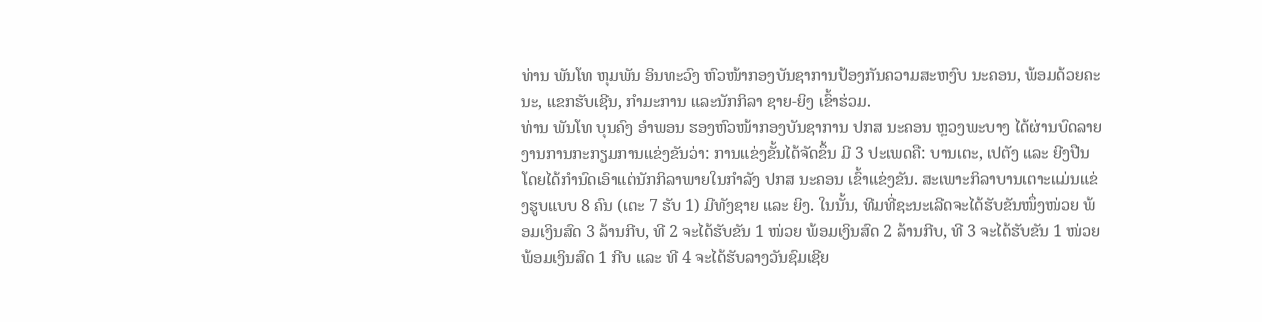ທ່ານ ພັນໂທ ຫຸມພັນ ອິນທະວົງ ຫົວໜ້າກອງບັນຊາການປ້ອງກັນຄວາມສະຫງົບ ນະຄອນ, ພ້ອມດ້ວຍຄະນະ, ແຂກຮັບເຊີນ, ກຳມະການ ແລະນັກກິລາ ຊາຍ-ຍິງ ເຂົ້າຮ່ວມ.
ທ່ານ ພັນໂທ ບຸນຄົງ ອຳພອນ ຮອງຫົວໜ້າກອງບັນຊາການ ປກສ ນະຄອນ ຫຼວງພະບາງ ໄດ້ຜ່ານບົດລາຍງານການກະກຽມການແຂ່ງຂັນວ່າ: ການແຂ່ງຂັ້ນໄດ້ຈັດຂຶ້ນ ມີ 3 ປະເພດຄື: ບານເຕະ, ເປຕັງ ແລະ ຍີງປືນ ໂດຍໄດ້ກໍານົດເອົາແຕ່ນັກກິລາພາຍໃນກໍາລັງ ປກສ ນະຄອນ ເຂົ້າແຂ່ງຂັນ. ສະເພາະກິລາບານເຕາະແມ່ນແຂ່ງຮູບແບບ 8 ຄົນ (ເຕະ 7 ຮັບ 1) ມີທັງຊາຍ ແລະ ຍິງ. ໃນນັ້ນ, ທີມທີ່ຊະນະເລີດຈະໄດ້ຮັບຂັນໜຶ່ງໜ່ວຍ ພ້ອມເງິນສົດ 3 ລ້ານກີບ, ທີ 2 ຈະໄດ້ຮັບຂັນ 1 ໜ່ວຍ ພ້ອມເງິນສົດ 2 ລ້ານກີບ, ທີ 3 ຈະໄດ້ຮັບຂັນ 1 ໜ່ວຍ ພ້ອມເງິນສົດ 1 ກີບ ແລະ ທີ 4 ຈະໄດ້ຮັບລາງວັນຊົມເຊີຍ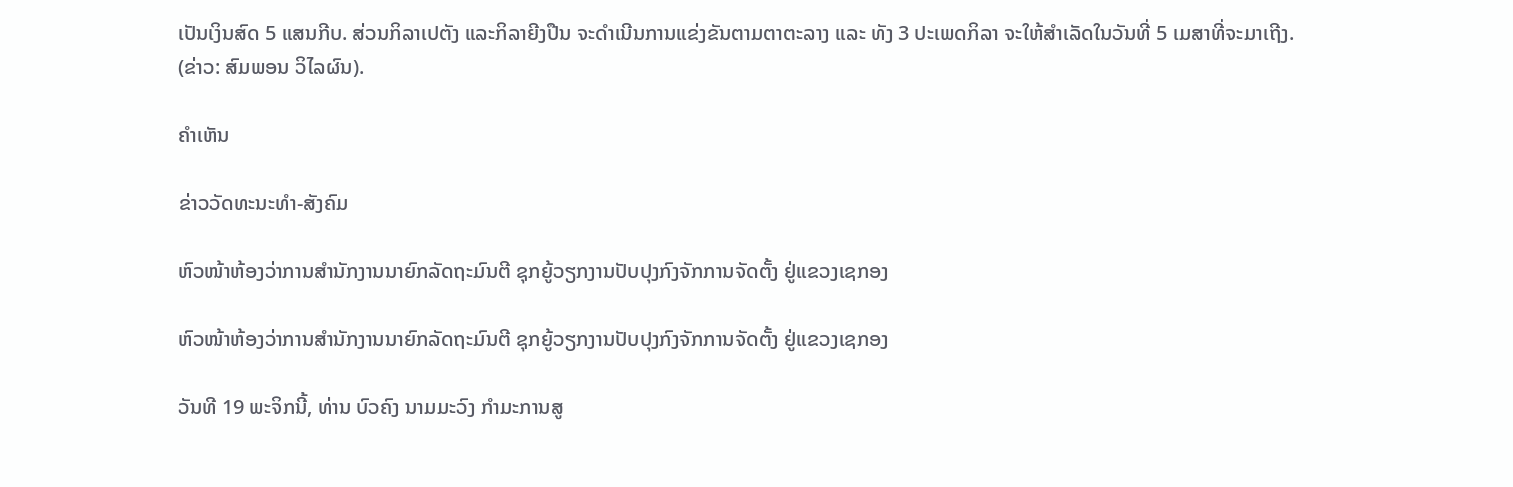ເປັນເງິນສົດ 5 ແສນກີບ. ສ່ວນກິລາເປຕັງ ແລະກິລາຍີງປືນ ຈະດຳເນີນການແຂ່ງຂັນຕາມຕາຕະລາງ ແລະ ທັງ 3 ປະເພດກິລາ ຈະໃຫ້ສໍາເລັດໃນວັນທີ່ 5 ເມສາທີ່ຈະມາເຖີງ.
(ຂ່າວ: ສົມພອນ ວິໄລຜົນ).

ຄໍາເຫັນ

ຂ່າວວັດທະນະທຳ-ສັງຄົມ

ຫົວໜ້າຫ້ອງວ່າການສໍານັກງານນາຍົກລັດຖະມົນຕີ ຊຸກຍູ້ວຽກງານປັບປຸງກົງຈັກການຈັດຕັ້ງ ຢູ່ແຂວງເຊກອງ

ຫົວໜ້າຫ້ອງວ່າການສໍານັກງານນາຍົກລັດຖະມົນຕີ ຊຸກຍູ້ວຽກງານປັບປຸງກົງຈັກການຈັດຕັ້ງ ຢູ່ແຂວງເຊກອງ

ວັນທີ 19 ພະຈິກນີ້, ທ່ານ ບົວຄົງ ນາມມະວົງ ກຳມະການສູ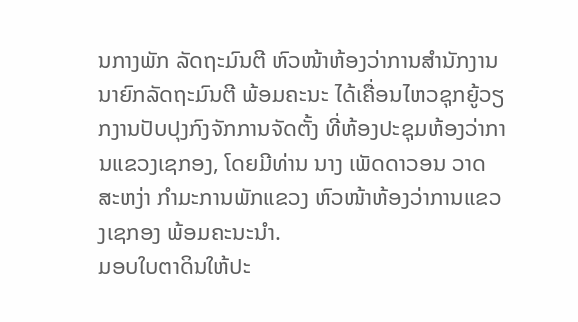ນກາງພັກ ລັດຖະມົນຕີ ຫົວໜ້າຫ້ອງວ່າການສໍານັກງານນາຍົກລັດຖະມົນຕີ ພ້ອມຄະນະ ໄດ້ເຄື່ອນໄຫວຊຸກຍູ້ວຽກງານປັບປຸງກົງຈັກການຈັດຕັ້ງ ທີ່ຫ້ອງປະຊຸມຫ້ອງວ່າການແຂວງເຊກອງ, ໂດຍມີທ່ານ ນາງ ເພັດດາວອນ ວາດສະຫງ່າ ກຳມະການພັກແຂວງ ຫົວໜ້າຫ້ອງວ່າການແຂວງເຊກອງ ພ້ອມຄະນະນໍາ.
ມອບໃບຕາດິນໃຫ້ປະ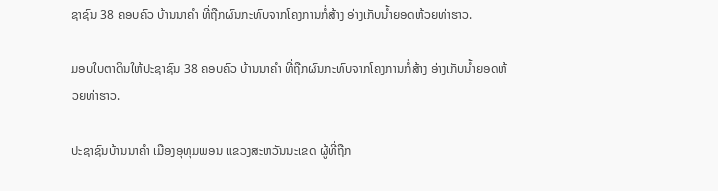ຊາຊົນ 38 ຄອບຄົວ ບ້ານນາຄໍາ ທີ່ຖືກຜົນກະທົບຈາກໂຄງການກໍ່ສ້າງ ອ່າງເກັບນໍ້າຍອດຫ້ວຍທ່າຮາວ.

ມອບໃບຕາດິນໃຫ້ປະຊາຊົນ 38 ຄອບຄົວ ບ້ານນາຄໍາ ທີ່ຖືກຜົນກະທົບຈາກໂຄງການກໍ່ສ້າງ ອ່າງເກັບນໍ້າຍອດຫ້ວຍທ່າຮາວ.

ປະຊາຊົນບ້ານນາຄໍາ ເມືອງອຸທຸມພອນ ແຂວງສະຫວັນນະເຂດ ຜູ້ທີ່ຖືກ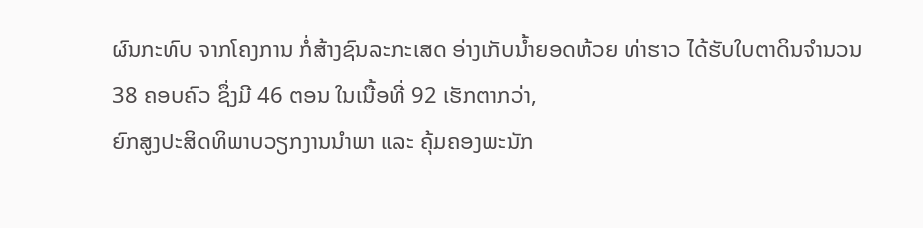ຜົນກະທົບ ຈາກໂຄງການ ກໍ່ສ້າງຊົນລະກະເສດ ອ່າງເກັບນໍ້າຍອດຫ້ວຍ ທ່າຮາວ ໄດ້ຮັບໃບຕາດິນຈໍານວນ 38 ຄອບຄົວ ຊຶ່ງມີ 46 ຕອນ ໃນເນື້ອທີ່ 92 ເຮັກຕາກວ່າ,
ຍົກສູງປະສິດທິພາບວຽກງານນຳພາ ແລະ ຄຸ້ມຄອງພະນັກ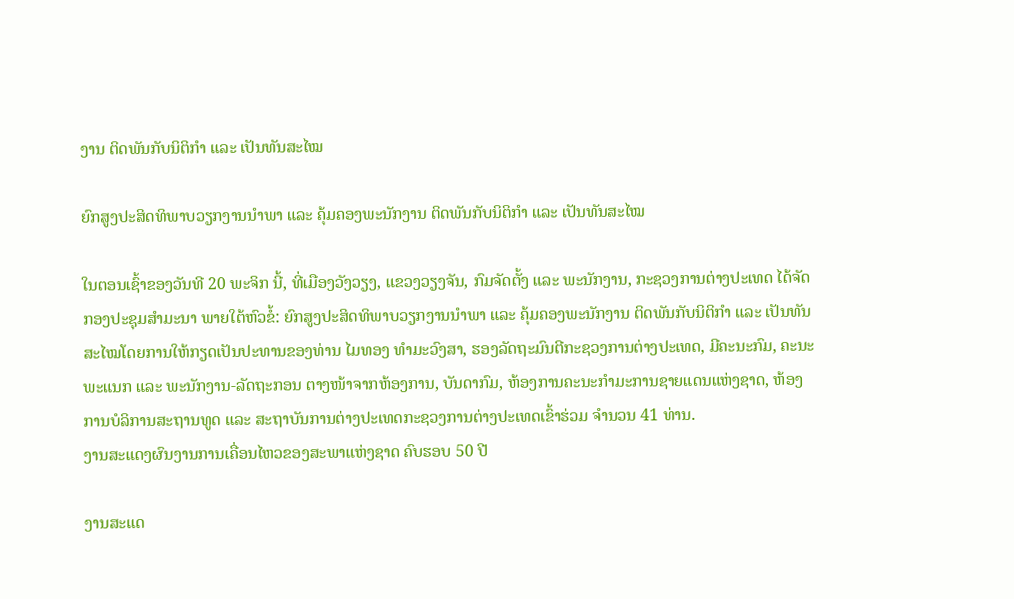ງານ ຕິດພັນກັບນິຕິກຳ ແລະ ເປັນທັນສະໄໝ

ຍົກສູງປະສິດທິພາບວຽກງານນຳພາ ແລະ ຄຸ້ມຄອງພະນັກງານ ຕິດພັນກັບນິຕິກຳ ແລະ ເປັນທັນສະໄໝ

ໃນຕອນເຊົ້າຂອງວັນທີ 20 ພະຈິກ ນີ້, ທີ່ເມືອງວັງວຽງ, ແຂວງວຽງຈັນ, ກົມຈັດຕັ້ງ ແລະ ພະນັກງານ, ກະຊວງການຕ່າງປະເທດ ໄດ້ຈັດກອງປະຊຸມສໍາມະນາ ພາຍໃຕ້ຫົວຂໍ້: ຍົກສູງປະສິດທິພາບວຽກງານນຳພາ ແລະ ຄຸ້ມຄອງພະນັກງານ ຕິດພັນກັບນິຕິກຳ ແລະ ເປັນທັນສະໄໝໂດຍການໃຫ້ກຽດເປັນປະທານຂອງທ່ານ ໄມທອງ ທຳມະວົງສາ, ຮອງລັດຖະມົນຕີກະຊວງການຕ່າງປະເທດ, ມີຄະນະກົມ, ຄະນະພະແນກ ແລະ ພະນັກງານ-ລັດຖະກອນ ຕາງໜ້າຈາກຫ້ອງການ, ບັນດາກົມ, ຫ້ອງການຄະນະກໍາມະການຊາຍແດນແຫ່ງຊາດ, ຫ້ອງການບໍລິການສະຖານທູດ ແລະ ສະຖາບັນການຕ່າງປະເທດກະຊວງການຕ່າງປະເທດເຂົ້າຮ່ວມ ຈຳນວນ 41 ທ່ານ.
ງານສະແດງຜົນງານການເຄື່ອນໄຫວຂອງສະພາແຫ່ງຊາດ ຄົບຮອບ 50 ປີ

ງານສະແດ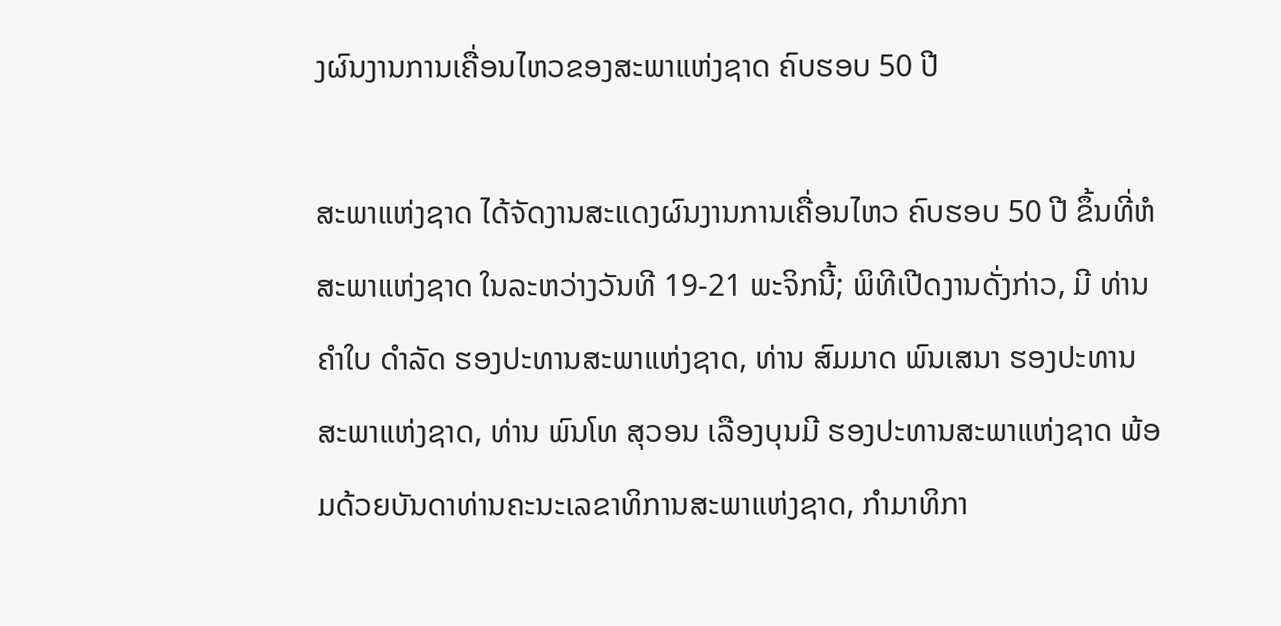ງຜົນງານການເຄື່ອນໄຫວຂອງສະພາແຫ່ງຊາດ ຄົບຮອບ 50 ປີ

ສະພາແຫ່ງຊາດ ໄດ້ຈັດງານສະແດງຜົນງານການເຄື່ອນໄຫວ ຄົບຮອບ 50 ປີ ຂຶ້ນທີ່ຫໍສະພາແຫ່ງຊາດ ໃນລະຫວ່າງວັນທີ 19-21 ພະຈິກນີ້; ພິທີເປີດງານດັ່ງກ່າວ, ມີ ທ່ານ ຄໍາໃບ ດໍາລັດ ຮອງປະທານສະພາແຫ່ງຊາດ, ທ່ານ ສົມມາດ ພົນເສນາ ຮອງປະທານສະພາແຫ່ງຊາດ, ທ່ານ ພົນໂທ ສຸວອນ ເລືອງບຸນມີ ຮອງປະທານສະພາແຫ່ງຊາດ ພ້ອມດ້ວຍບັນດາທ່ານຄະນະເລຂາທິການສະພາແຫ່ງຊາດ, ກໍາມາທິກາ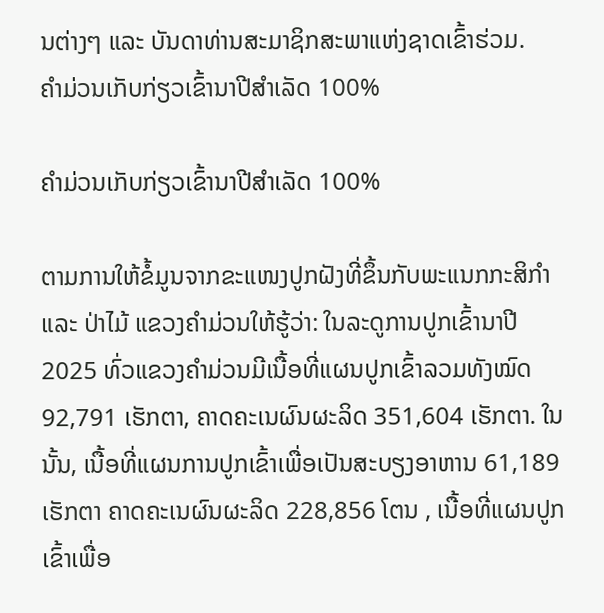ນຕ່າງໆ ແລະ ບັນດາທ່ານສະມາຊິກສະພາແຫ່ງຊາດເຂົ້າຮ່ວມ.
ຄໍາມ່ວນເກັບກ່ຽວເຂົ້ານາປີສໍາເລັດ 100%

ຄໍາມ່ວນເກັບກ່ຽວເຂົ້ານາປີສໍາເລັດ 100%

ຕາມການໃຫ້ຂໍ້ມູນຈາກຂະແໜງປູກຝັງທີ່ຂຶ້ນກັບພະແນກກະສິກໍາ ແລະ ປ່າໄມ້ ແຂວງຄໍາມ່ວນໃຫ້ຮູ້ວ່າ: ໃນລະດູການປູກເຂົ້ານາປີ 2025 ທົ່ວແຂວງຄໍາມ່ວນມີເນື້ອທີ່ແຜນປູກເຂົ້າລວມທັງໝົດ 92,791 ເຮັກຕາ, ຄາດຄະເນຜົນຜະລິດ 351,604 ເຮັກຕາ. ໃນນັ້ນ, ເນື້ອທີ່ແຜນການປູກເຂົ້າເພື່ອເປັນສະບຽງອາຫານ 61,189 ເຮັກຕາ ຄາດຄະເນຜົນຜະລິດ 228,856 ໂຕນ , ເນື້ອທີ່ແຜນປູກເຂົ້າເພື່ອ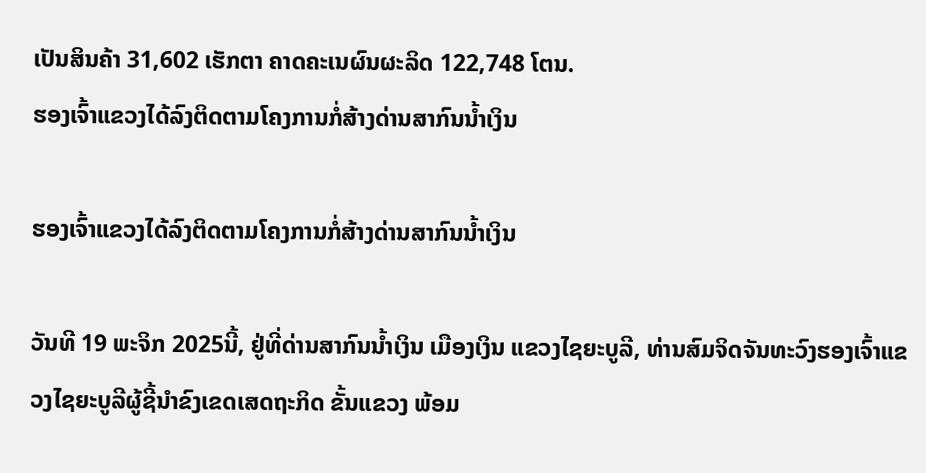ເປັນສິນຄ້າ 31,602 ເຮັກຕາ ຄາດຄະເນຜົນຜະລິດ 122,748 ໂຕນ.
ຮອງເຈົ້າແຂວງໄດ້ລົງຕິດຕາມໂຄງການກໍ່ສ້າງດ່ານສາກົນນໍ້າເງິນ

ຮອງເຈົ້າແຂວງໄດ້ລົງຕິດຕາມໂຄງການກໍ່ສ້າງດ່ານສາກົນນໍ້າເງິນ

ວັນທີ 19 ພະຈິກ 2025ນີ້, ຢູ່ທີ່ດ່ານສາກົນນໍ້າເງິນ ເມືອງເງິນ ແຂວງໄຊຍະບູລີ, ທ່ານສົມຈິດຈັນທະວົງຮອງເຈົ້າແຂວງໄຊຍະບູລີຜູ້ຊີ້ນໍາຂົງເຂດເສດຖະກິດ ຂັ້ນແຂວງ ພ້ອມ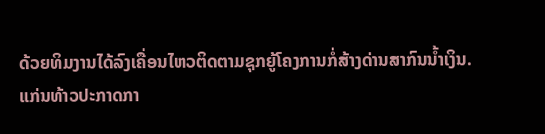ດ້ວຍທິມງານໄດ້ລົງເຄື່ອນໄຫວຕິດຕາມຊຸກຍູ້ໂຄງການກໍ່ສ້າງດ່ານສາກົນນໍ້າເງິນ.
ແກ່ນທ້າວປະກາດກາ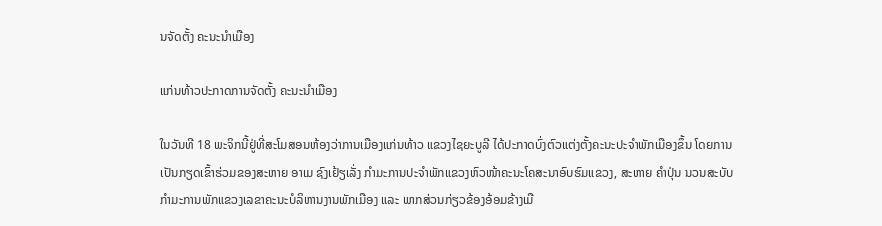ນຈັດຕັ້ງ ຄະນະນໍາເມືອງ

ແກ່ນທ້າວປະກາດການຈັດຕັ້ງ ຄະນະນໍາເມືອງ

ໃນວັນທີ 18 ພະຈິກນີ້ຢູ່ທີ່ສະໂມສອນຫ້ອງວ່າການເມືອງແກ່ນທ້າວ ແຂວງໄຊຍະບູລີ ໄດ້ປະກາດບົ່ງຕົວແຕ່ງຕັ້ງຄະນະປະຈໍາພັກເມືອງຂຶ້ນ ໂດຍການເປັນກຽດເຂົ້າຮ່ວມຂອງສະຫາຍ ອາເມ ຊົງເຢ້ຽເລັ່ງ ກໍາມະການປະຈໍາພັກແຂວງຫົວໜ້າຄະນະໂຄສະນາອົບຮົມແຂວງ, ສະຫາຍ ຄໍາປຸ່ນ ນວນສະບັບ ກໍາມະການພັກແຂວງເລຂາຄະນະບໍລິຫານງານພັກເມືອງ ແລະ ພາກສ່ວນກ່ຽວຂ້ອງອ້ອມຂ້າງເມື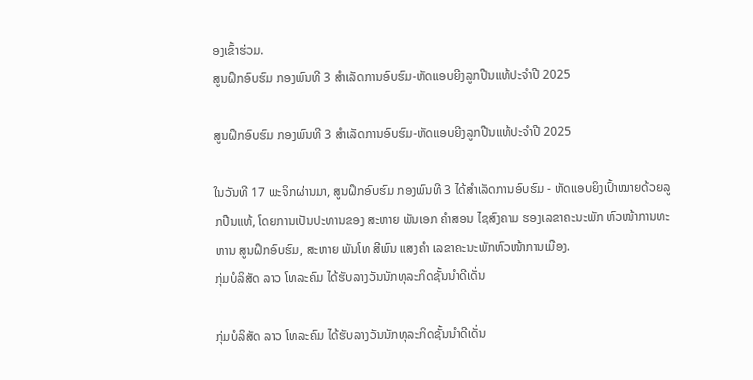ອງເຂົ້າຮ່ວມ.
ສູນຝຶກອົບຮົມ ກອງພົນທີ 3 ສໍາເລັດການອົບຮົມ-ຫັດແອບຍີງລູກປືນແທ້ປະຈໍາປີ 2025

ສູນຝຶກອົບຮົມ ກອງພົນທີ 3 ສໍາເລັດການອົບຮົມ-ຫັດແອບຍີງລູກປືນແທ້ປະຈໍາປີ 2025

ໃນວັນທີ 17 ພະຈິກຜ່ານມາ, ສູນຝຶກອົບຮົມ ກອງພົນທີ 3 ໄດ້ສໍາເລັດການອົບຮົມ - ຫັດແອບຍິງເປົ້າໝາຍດ້ວຍລູກປືນແທ້, ໂດຍການເປັນປະທານຂອງ ສະຫາຍ ພັນເອກ ຄໍາສອນ ໄຊສົງຄາມ ຮອງເລຂາຄະນະພັກ ຫົວໜ້າການທະຫານ ສູນຝຶກອົບຮົມ, ສະຫາຍ ພັນໂທ ສີພົນ ແສງຄໍາ ເລຂາຄະນະພັກຫົວໜ້າການເມືອງ.
ກຸ່ມບໍລິສັດ ລາວ ໂທລະຄົມ ໄດ້ຮັບລາງວັນນັກທຸລະກິດຊັ້ນນໍາດີເດັ່ນ

ກຸ່ມບໍລິສັດ ລາວ ໂທລະຄົມ ໄດ້ຮັບລາງວັນນັກທຸລະກິດຊັ້ນນໍາດີເດັ່ນ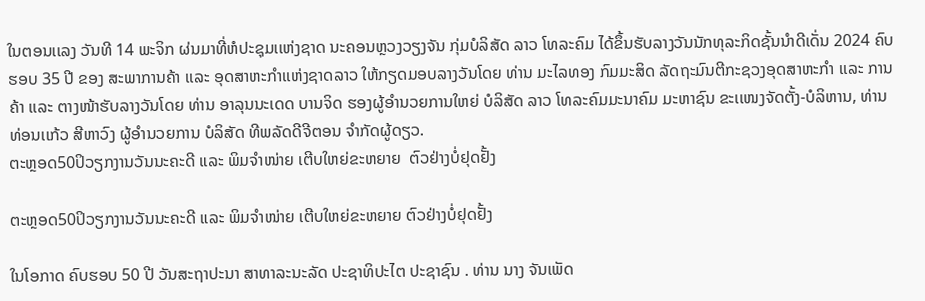ໃນຕອນເເລງ ວັນທີ 14 ພະຈິກ ຜ່ນມາທີ່ຫໍປະຊຸມເເຫ່ງຊາດ ນະຄອນຫຼວງວຽງຈັນ ກຸ່ມບໍລິສັດ ລາວ ໂທລະຄົມ ໄດ້ຂຶ້ນຮັບລາງວັນນັກທຸລະກິດຊັ້ນນໍາດີເດັ່ນ 2024 ຄົບຮອບ 35 ປີ ຂອງ ສະພາການຄ້າ ເເລະ ອຸດສາຫະກຳເເຫ່ງຊາດລາວ ໃຫ້ກຽດມອບລາງວັນໂດຍ ທ່ານ ມະໄລທອງ ກົມມະສິດ ລັດຖະມົນຕີກະຊວງອຸດສາຫະກຳ ເເລະ ການຄ້າ ເເລະ ຕາງໜ້າຮັບລາງວັນໂດຍ ທ່ານ ອາລຸນນະເດດ ບານຈິດ ຮອງຜູ້ອຳນວຍການໃຫຍ່ ບໍລິສັດ ລາວ ໂທລະຄົມມະນາຄົມ ມະຫາຊົນ ຂະເເໜງຈັດຕັ້ງ-ບໍລິຫານ, ທ່ານ ທ່ອນເເກ້ວ ສີຫາວົງ ຜູ້ອຳນວຍການ ບໍລິສັດ ທີພລັດດີຈີຕອນ ຈຳກັດຜູ້ດຽວ.
ຕະຫຼອດ50ປິວຽກງານວັນນະຄະດີ ແລະ ພິມຈຳໜ່າຍ ເຕີບໃຫຍ່ຂະຫຍາຍ  ຕົວຢ່າງບໍ່ຢຸດຢັ້ງ

ຕະຫຼອດ50ປິວຽກງານວັນນະຄະດີ ແລະ ພິມຈຳໜ່າຍ ເຕີບໃຫຍ່ຂະຫຍາຍ ຕົວຢ່າງບໍ່ຢຸດຢັ້ງ

ໃນໂອກາດ ຄົບຮອບ 50 ປີ ວັນສະຖາປະນາ ສາທາລະນະລັດ ປະຊາທິປະໄຕ ປະຊາຊົນ . ທ່ານ ນາງ ຈັນເພັດ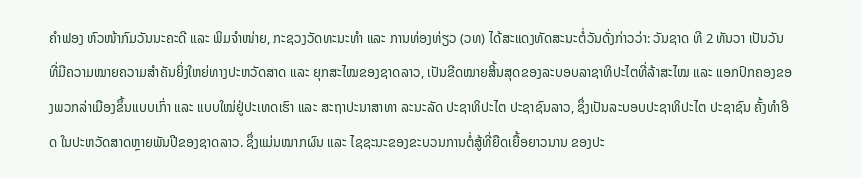ຄຳຟອງ ຫົວໜ້າກົມວັນນະຄະດີ ແລະ ພິມຈຳໜ່າຍ, ກະຊວງວັດທະນະທໍາ ແລະ ການທ່ອງທ່ຽວ (ວທ) ໄດ້ສະແດງທັດສະນະຕໍ່ວັນດັ່ງກ່າວວ່າ: ວັນຊາດ ທີ 2 ທັນວາ ເປັນວັນທີ່ມີຄວາມໝາຍຄວາມສຳຄັນຍິ່ງໃຫຍ່ທາງປະຫວັດສາດ ແລະ ຍຸກສະໄໝຂອງຊາດລາວ, ເປັນຂີດໝາຍສິ້ນສຸດຂອງລະບອບລາຊາທິປະໄຕທີ່ລ້າສະໄໝ ແລະ ແອກປົກຄອງຂອງພວກລ່າເມືອງຂຶ້ນແບບເກົ່າ ແລະ ແບບໃໝ່ຢູ່ປະເທດເຮົາ ແລະ ສະຖາປະນາສາທາ ລະນະລັດ ປະຊາທິປະໄຕ ປະຊາຊົນລາວ, ຊຶ່ງເປັນລະບອບປະຊາທິປະໄຕ ປະຊາຊົນ ຄັ້ງທຳອິດ ໃນປະຫວັດສາດຫຼາຍພັນປີຂອງຊາດລາວ. ຊຶ່ງແມ່ນໝາກຜົນ ແລະ ໄຊຊະນະຂອງຂະບວນການຕໍ່ສູ້ທີ່ຍືດເຍື້ອຍາວນານ ຂອງປະ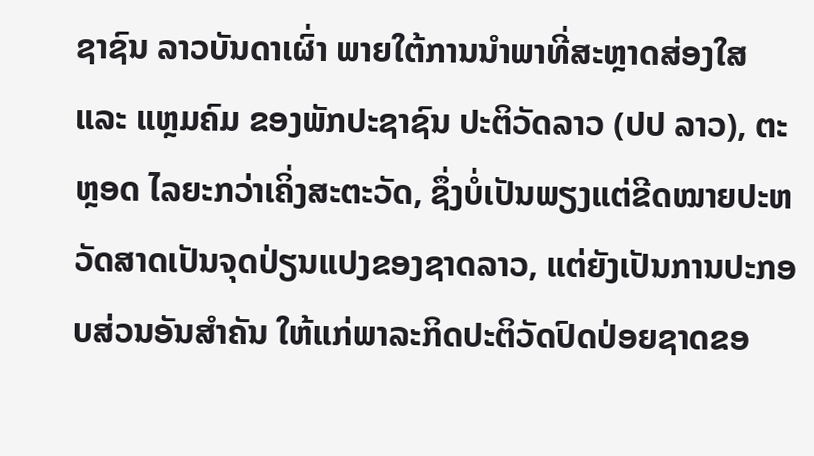ຊາຊົນ ລາວບັນດາເຜົ່າ ພາຍໃຕ້ການນຳພາທີ່ສະຫຼາດສ່ອງໃສ ແລະ ແຫຼມຄົມ ຂອງພັກປະຊາຊົນ ປະຕິວັດລາວ (ປປ ລາວ), ຕະຫຼອດ ໄລຍະກວ່າເຄິ່ງສະຕະວັດ, ຊຶ່ງບໍ່ເປັນພຽງແຕ່ຂີດໝາຍປະຫວັດສາດເປັນຈຸດປ່ຽນແປງຂອງຊາດລາວ, ແຕ່ຍັງເປັນການປະກອບສ່ວນອັນສຳຄັນ ໃຫ້ແກ່ພາລະກິດປະຕິວັດປົດປ່ອຍຊາດຂອ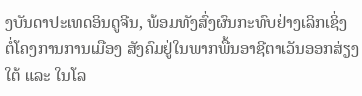ງບັນດາປະເທດອິນດູຈີນ, ພ້ອມທັງສົ່ງຜົນກະທົບຢ່າງເລິກເຊິ່ງ ຕໍ່ໂຄງການການເມືອງ ສັງຄົມຢູ່ໃນພາກພື້ນອາຊີຕາເວັນອອກສ່ຽງໃຕ້ ແລະ ໃນໂລ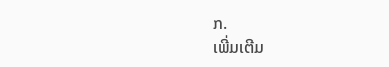ກ.
ເພີ່ມເຕີມ